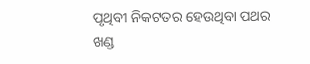ପୃଥିବୀ ନିକଟତର ହେଉଥିବା ପଥର ଖଣ୍ଡ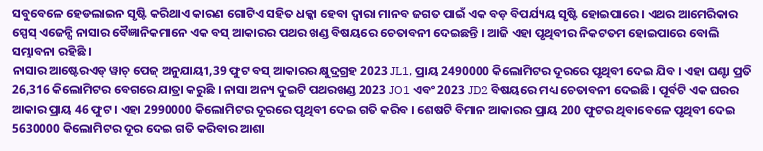ସବୁବେଳେ ହେଡଲାଇନ ସୃଷ୍ଟି କରିଥାଏ କାରଣ ଗୋଟିଏ ସହିତ ଧକ୍କା ହେବା ଦ୍ୱାରା ମାନବ ଜଗତ ପାଇଁ ଏକ ବଡ଼ ବିପର୍ଯ୍ୟୟ ସୃଷ୍ଟି ହୋଇପାରେ । ଏଥର ଆମେରିକାର ସ୍ପେସ୍ ଏଜେନ୍ସି ନାସାର ବୈଜ୍ଞାନିକମାନେ ଏକ ବସ୍ ଆକାରର ପଥର ଖଣ୍ଡ ବିଷୟରେ ଚେତାବନୀ ଦେଇଛନ୍ତି । ଆଜି ଏହା ପୃଥିବୀର ନିକଟତମ ହୋଇପାରେ ବୋଲି ସମ୍ଭାବନା ରହିଛି ।
ନାସାର ଆଷ୍ଟେରଏଡ୍ ୱାଚ୍ ପେଜ୍ ଅନୁଯାୟୀ,39 ଫୁଟ ବସ୍ ଆକାରର କ୍ଷୁଦ୍ରଗ୍ରହ 2023 JL1, ପ୍ରାୟ 2490000 କିଲୋମିଟର ଦୂରରେ ପୃଥିବୀ ଦେଇ ଯିବ । ଏହା ଘଣ୍ଟା ପ୍ରତି 26,316 କିଲୋମିଟର ବେଗରେ ଯାତ୍ରା କରୁଛି । ନାସା ଅନ୍ୟ ଦୁଇଟି ପଥରଖଣ୍ଡ 2023 JO1 ଏବଂ 2023 JD2 ବିଷୟରେ ମଧ୍ୟ ଚେତାବନୀ ଦେଇଛି । ପୂର୍ବଟି ଏକ ଘରର ଆକାର ପ୍ରାୟ 46 ଫୁଟ । ଏହା 2990000 କିଲୋମିଟର ଦୂରରେ ପୃଥିବୀ ଦେଇ ଗତି କରିବ । ଶେଷଟି ବିମାନ ଆକାରର ପ୍ରାୟ 200 ଫୁଟର ଥିବାବେଳେ ପୃଥିବୀ ଦେଇ 5630000 କିଲୋମିଟର ଦୂର ଦେଇ ଗତି କରିବାର ଆଶା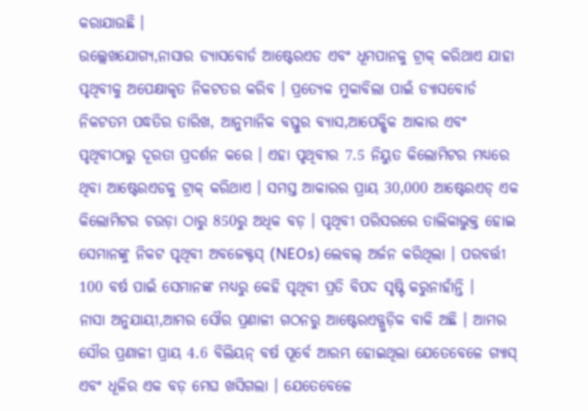କରାଯାଉଛି ।
ଉଲ୍ଲେଖଯୋଗ୍ୟ,ନାସାର ଡ୍ୟାସବୋର୍ଡ ଆଷ୍ଟେରଏଡ ଏବଂ ଧୂମପାନକୁ ଟ୍ରାକ୍ କରିଥାଏ ଯାହା ପୃଥିବୀକୁ ଅପେକ୍ଷାକୃତ ନିକଟତର କରିବ । ପ୍ରତ୍ୟେକ ମୁକାବିଲା ପାଇଁ ଡ୍ୟାସବୋର୍ଡ ନିକଟତମ ପଦ୍ଧତିର ତାରିଖ, ଆନୁମାନିକ ବସ୍ତୁର ବ୍ୟାସ,ଆପେକ୍ଷିକ ଆକାର ଏବଂ ପୃଥିବୀଠାରୁ ଦୂରତା ପ୍ରଦର୍ଶନ କରେ । ଏହା ପୃଥିବୀର 7.5 ନିୟୁତ କିଲୋମିଟର ମଧ୍ୟରେ ଥିବା ଆଷ୍ଟେରଏଡକୁ ଟ୍ରାକ୍ କରିଥାଏ । ସମସ୍ତ ଆକାରର ପ୍ରାୟ 30,000 ଆଷ୍ଟେରଏଡ୍ ଏକ କିଲୋମିଟର ଚଉଡ଼ା ଠାରୁ 850ରୁ ଅଧିକ ବଡ଼ । ପୃଥିବୀ ପରିସରରେ ତାଲିକାଭୁକ୍ତ ହୋଇ ସେମାନଙ୍କୁ ନିକଟ ପୃଥିବୀ ଅବଜେକ୍ଟସ୍ (NEOs) ଲେବଲ୍ ଅର୍ଜନ କରିଥିଲା । ପରବର୍ତ୍ତୀ 100 ବର୍ଷ ପାଇଁ ସେମାନଙ୍କ ମଧ୍ୟରୁ କେହି ପୃଥିବୀ ପ୍ରତି ବିପଦ ସୃଷ୍ଟି କରୁନାହାଁନ୍ତି ।
ନାସା ଅନୁଯାୟୀ,ଆମର ସୌର ପ୍ରଣାଳୀ ଗଠନରୁ ଆଷ୍ଟେରଏଡ୍ଗୁଡ଼ିକ ବାକି ଅଛି । ଆମର ସୌର ପ୍ରଣାଳୀ ପ୍ରାୟ 4.6 ବିଲିୟନ୍ ବର୍ଷ ପୂର୍ବେ ଆରମ୍ଭ ହୋଇଥିଲା ଯେତେବେଳେ ଗ୍ୟାସ୍ ଏବଂ ଧୂଳିର ଏକ ବଡ଼ ମେଘ ଖସିଗଲା । ଯେତେବେଳେ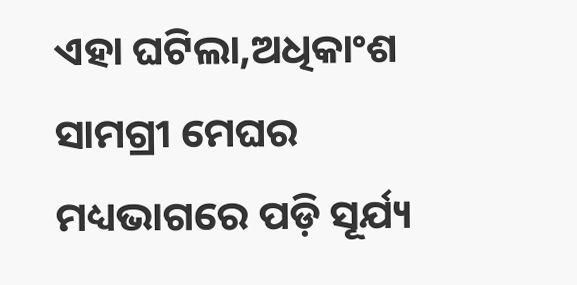ଏହା ଘଟିଲା,ଅଧିକାଂଶ ସାମଗ୍ରୀ ମେଘର ମଧ୍ୟଭାଗରେ ପଡ଼ି ସୂର୍ଯ୍ୟ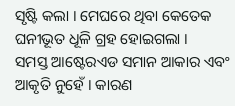ସୃଷ୍ଟି କଲା । ମେଘରେ ଥିବା କେତେକ ଘନୀଭୂତ ଧୂଳି ଗ୍ରହ ହୋଇଗଲା ।
ସମସ୍ତ ଆଷ୍ଟେରଏଡ ସମାନ ଆକାର ଏବଂ ଆକୃତି ନୁହେଁ । କାରଣ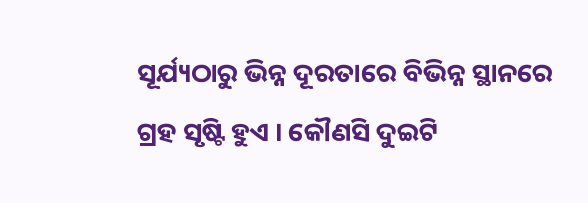ସୂର୍ଯ୍ୟଠାରୁ ଭିନ୍ନ ଦୂରତାରେ ବିଭିନ୍ନ ସ୍ଥାନରେ ଗ୍ରହ ସୃଷ୍ଟି ହୁଏ । କୌଣସି ଦୁଇଟି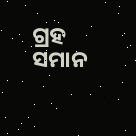ଗ୍ରହ ସମାନ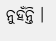ନୁହଁନ୍ତି ।